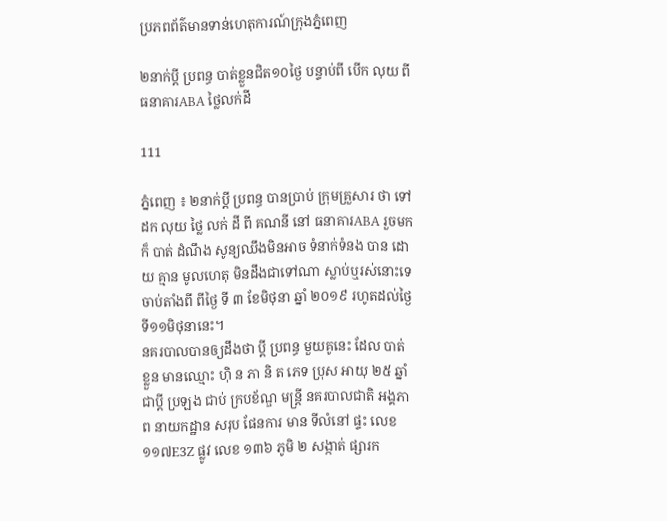ប្រភពព័ត៌មានទាន់ហេតុការណ៍ក្រុងភ្នំពេញ

២នាក់ប្តី ប្រពន្ធ បាត់ខ្លួនជិត១០ថ្ងៃ បន្ទាប់ពី បើក លុយ ពី ធនាគារABA ថ្លៃលក់ដី

111

ភ្នំពេញ ៖ ២នាក់ប្តី ប្រពន្ធ បានប្រាប់ ក្រុមគ្រួសារ ថា ទៅ ដក លុយ ថ្លៃ លក់ ដី ពី គណនី នៅ ធនាគារABA រួចមក ក៏ បាត់ ដំណឹង សូន្យឈឹងមិនអាច ទំនាក់ទំនង បាន ដោយ គ្មាន មូលហេតុ មិនដឹងជាទៅណា ស្លាប់ឬរស់នោះទេ ចាប់តាំងពី ពីថ្ងៃ ទី ៣ ខែមិថុនា ឆ្នាំ ២០១៩ រហូតដល់ថ្ងៃទី១១មិថុនានេះ។
នគរបាលបានឲ្យដឹងថា ប្តី ប្រពន្ធ មួយគូនេះ ដែល បាត់ ខ្លួន មានឈ្មោះ ហ៊ិ ន ភា និ ត ភេទ ប្រុស អាយុ ២៥ ឆ្នាំ ជាប្តី ប្រឡង ជាប់ ក្របខ័ណ្ឌ មន្ត្រី នគរបាលជាតិ អង្គភាព នាយកដ្ឋាន សរុប ផែនការ មាន ទីលំនៅ ផ្ទះ លេខ ១១៧E3Z ផ្លូវ លេខ ១៣៦ ភូមិ ២ សង្កាត់ ផ្សារក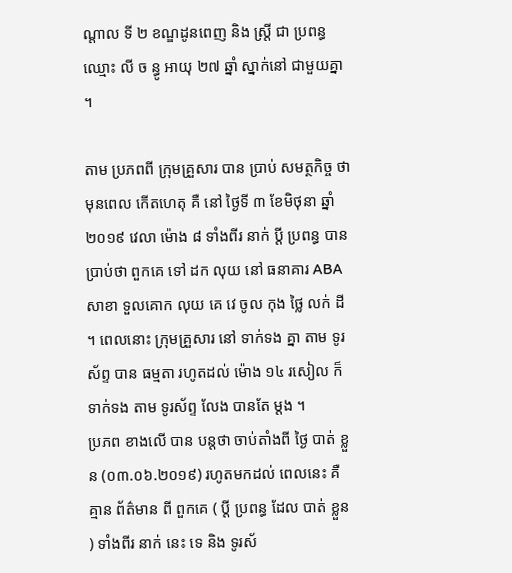ណ្តាល ទី ២ ខណ្ឌដូនពេញ និង ស្ត្រី ជា ប្រពន្ធ ឈ្មោះ លី ច ន្ធូ អាយុ ២៧ ឆ្នាំ ស្នាក់នៅ ជាមួយគ្នា ។

តាម ប្រភពពី ក្រុមគ្រួសារ បាន ប្រាប់ សមត្ថកិច្ច ថា មុនពេល កើតហេតុ គឺ នៅ ថ្ងៃទី ៣ ខែមិថុនា ឆ្នាំ ២០១៩ វេលា ម៉ោង ៨ ទាំងពីរ នាក់ ប្តី ប្រពន្ធ បាន ប្រាប់ថា ពួកគេ ទៅ ដក លុយ នៅ ធនាគារ ABA សាខា ទួលគោក លុយ គេ វេ ចូល កុង ថ្លៃ លក់ ដី ។ ពេលនោះ ក្រុមគ្រួសារ នៅ ទាក់ទង គ្នា តាម ទូរស័ព្ទ បាន ធម្មតា រហូតដល់ ម៉ោង ១៤ រសៀល ក៏ ទាក់ទង តាម ទូរស័ព្ទ លែង បានតែ ម្តង ។
ប្រភព ខាងលើ បាន បន្តថា ចាប់តាំងពី ថ្ងៃ បាត់ ខ្លួន (០៣.០៦.២០១៩) រហូតមកដល់ ពេលនេះ គឺ គ្មាន ព័ត៌មាន ពី ពួកគេ ( ប្តី ប្រពន្ធ ដែល បាត់ ខ្លួន ) ទាំងពីរ នាក់ នេះ ទេ និង ទូរស័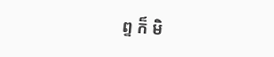ព្ទ ក៏ មិ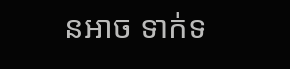នអាច ទាក់ទ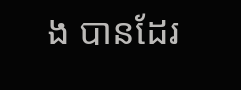ង បានដែរ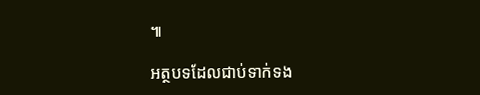៕

អត្ថបទដែលជាប់ទាក់ទង